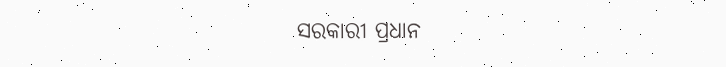ସରକାରୀ ପ୍ରଧାନ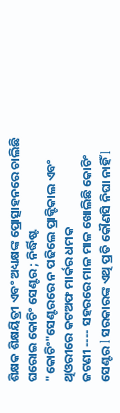ଶିକ୍ଷକ ଶିକ୍ଷୟିତ୍ରୀ ଏବଂ ଅଧ୍ୟକ୍ଷଙ୍କ ପ୍ରୋତ୍ସାହନରେ ଚାଲିଛି ଘରୋଇ କୋଚିଂ ସେଣ୍ଟର ; ନିର୍ଦ୍ଧିଷ୍ଟ "କୋଚିଂ"ସେଣ୍ଟରରେ ନ ପଢିଲେ ପ୍ରାକ୍ଟିକାଲ ଏବଂ ଥିଓରୀରେ କଟଅଫ ମାର୍କର ଧମକ
ଜଟଣୀ ---- ସହରରେ ମାଳ ମାଳ ଖୋଲିଛି କୋଚିଂ ସେଣ୍ଟର l ସରକାରଙ୍କ ଏଥି ପ୍ରତି କୌଣସି ନିଘା ନାହିଁ l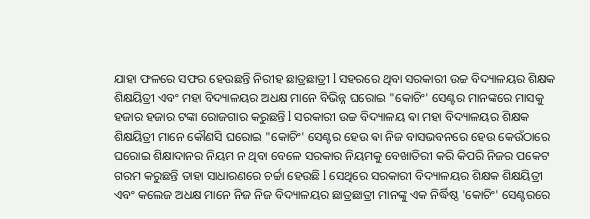ଯାହା ଫଳରେ ସଫର ହେଉଛନ୍ତି ନିରୀହ ଛାତ୍ରଛାତ୍ରୀ l ସହରରେ ଥିବା ସରକାରୀ ଉଚ୍ଚ ବିଦ୍ୟାଳୟର ଶିକ୍ଷକ ଶିକ୍ଷୟିତ୍ରୀ ଏବଂ ମହା ବିଦ୍ୟାଳୟର ଅଧକ୍ଷ ମାନେ ବିଭିନ୍ନ ଘରୋଇ "କୋଚିଂ' ସେଣ୍ଟର ମାନଙ୍କରେ ମାସକୁ ହଜାର ହଜାର ଟଙ୍କା ରୋଜଗାର କରୁଛନ୍ତି l ସରକାରୀ ଉଚ୍ଚ ବିଦ୍ୟାଳୟ ଵା ମହା ବିଦ୍ୟାଳୟର ଶିକ୍ଷକ ଶିକ୍ଷୟିତ୍ରୀ ମାନେ କୌଣସି ଘରୋଇ "କୋଚିଂ' ସେଣ୍ଟର ହେଉ ଵା ନିଜ ବାସଭବନରେ ହେଉ କେଉଁଠାରେ ଘରୋଇ ଶିକ୍ଷାଦାନର ନିୟମ ନ ଥିବା ବେଳେ ସରକାର ନିୟମକୁ ବେଖାତିରୀ କରି କିପରି ନିଜର ପକେଟ ଗରମ କରୁଛନ୍ତି ତାହା ସାଧାରଣରେ ଚର୍ଚ୍ଚା ହେଉଛି l ସେଥିରେ ସରକାରୀ ବିଦ୍ୟାଳୟର ଶିକ୍ଷକ ଶିକ୍ଷୟିତ୍ରୀ ଏବଂ କଲେଜ ଅଧକ୍ଷ ମାନେ ନିଜ ନିଜ ବିଦ୍ୟାଳୟର ଛାତ୍ରଛାତ୍ରୀ ମାନଙ୍କୁ ଏକ ନିର୍ଦ୍ଧିଷ୍ଠ 'କୋଚିଂ' ସେଣ୍ଟରରେ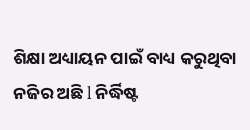ଶିକ୍ଷା ଅଧ୍ୟାୟନ ପାଇଁ ବାଧ୍ୟ କରୁଥିବା ନଜିର ଅଛି l ନିର୍ଦ୍ଧିଷ୍ଟ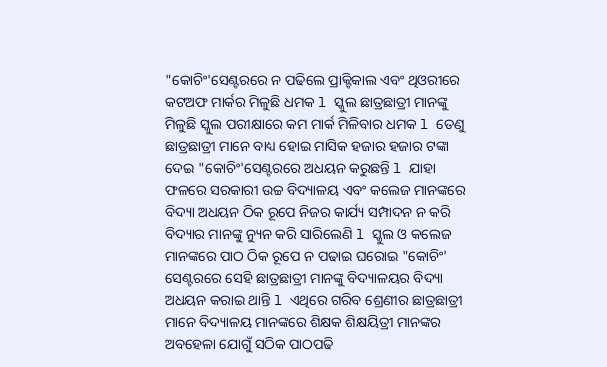"କୋଚିଂ'ସେଣ୍ଟରରେ ନ ପଢିଲେ ପ୍ରାକ୍ଟିକାଲ ଏବଂ ଥିଓରୀରେ କଟଅଫ ମାର୍କର ମିଳୁଛି ଧମକ l ସ୍କୁଲ ଛାତ୍ରଛାତ୍ରୀ ମାନଙ୍କୁ ମିଳୁଛି ସ୍କୁଲ ପରୀକ୍ଷାରେ କମ ମାର୍କ ମିଳିବାର ଧମକ l ତେଣୁ ଛାତ୍ରଛାତ୍ରୀ ମାନେ ବାଧ୍ୟ ହୋଇ ମାସିକ ହଜାର ହଜାର ଟଙ୍କା ଦେଇ "କୋଚିଂ'ସେଣ୍ଟରରେ ଅଧୟନ କରୁଛନ୍ତି l ଯାହା ଫଳରେ ସରକାରୀ ଉଚ୍ଚ ବିଦ୍ୟାଳୟ ଏବଂ କଲେଜ ମାନଙ୍କରେ ବିଦ୍ୟା ଅଧୟନ ଠିକ ରୂପେ ନିଜର କାର୍ଯ୍ୟ ସମ୍ପାଦନ ନ କରି ବିଦ୍ୟାର ମାନଙ୍କୁ ନ୍ୟୁନ କରି ସାରିଲେଣି l ସ୍କୁଲ ଓ କଲେଜ ମାନଙ୍କରେ ପାଠ ଠିକ ରୂପେ ନ ପଢାଇ ଘରୋଇ "କୋଚିଂ' ସେଣ୍ଟରରେ ସେହି ଛାତ୍ରଛାତ୍ରୀ ମାନଙ୍କୁ ବିଦ୍ୟାଳୟର ବିଦ୍ୟା ଅଧୟନ କରାଇ ଥାନ୍ତି l ଏଥିରେ ଗରିବ ଶ୍ରେଣୀର ଛାତ୍ରଛାତ୍ରୀ ମାନେ ବିଦ୍ୟାଳୟ ମାନଙ୍କରେ ଶିକ୍ଷକ ଶିକ୍ଷୟିତ୍ରୀ ମାନଙ୍କର ଅବହେଳା ଯୋଗୁଁ ସଠିକ ପାଠପଢି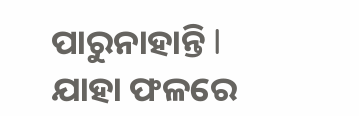ପାରୁନାହାନ୍ତି l ଯାହା ଫଳରେ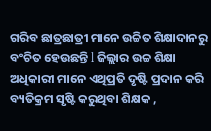ଗରିବ ଛାତ୍ରଛାତ୍ରୀ ମାନେ ଉଚ୍ଚିତ ଶିକ୍ଷାଦାନରୁ ବଂଚିତ ହେଉଛନ୍ତି l ଜିଲ୍ଲାର ଉଚ୍ଚ ଶିକ୍ଷା ଅଧିକାରୀ ମାନେ ଏଥିପ୍ରତି ଦୃଷ୍ଟି ପ୍ରଦାନ କରି ବ୍ୟତିକ୍ରମ ସୃଷ୍ଟି କରୁଥିବା ଶିକ୍ଷକ ,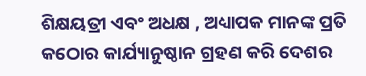ଶିକ୍ଷୟତ୍ରୀ ଏବଂ ଅଧକ୍ଷ , ଅଧ୍ୟାପକ ମାନଙ୍କ ପ୍ରତି କଠୋର କାର୍ଯ୍ୟାନୁଷ୍ଠାନ ଗ୍ରହଣ କରି ଦେଶର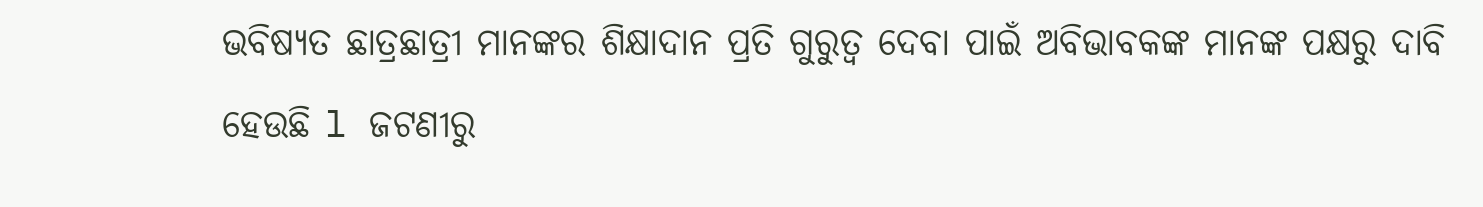ଭବିଷ୍ୟତ ଛାତ୍ରଛାତ୍ରୀ ମାନଙ୍କର ଶିକ୍ଷାଦାନ ପ୍ରତି ଗୁରୁତ୍ୱ ଦେବା ପାଇଁ ଅବିଭାବକଙ୍କ ମାନଙ୍କ ପକ୍ଷରୁ ଦାବି ହେଉଛି l ଜଟଣୀରୁ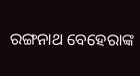ରଙ୍ଗନାଥ ବେହେରାଙ୍କ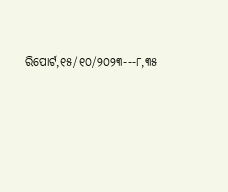ରିପୋର୍ଟ,୧୫/୧୦/୨୦୨୩---୮,୩୫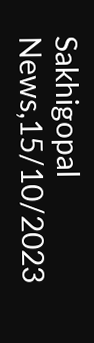Sakhigopal News,15/10/2023